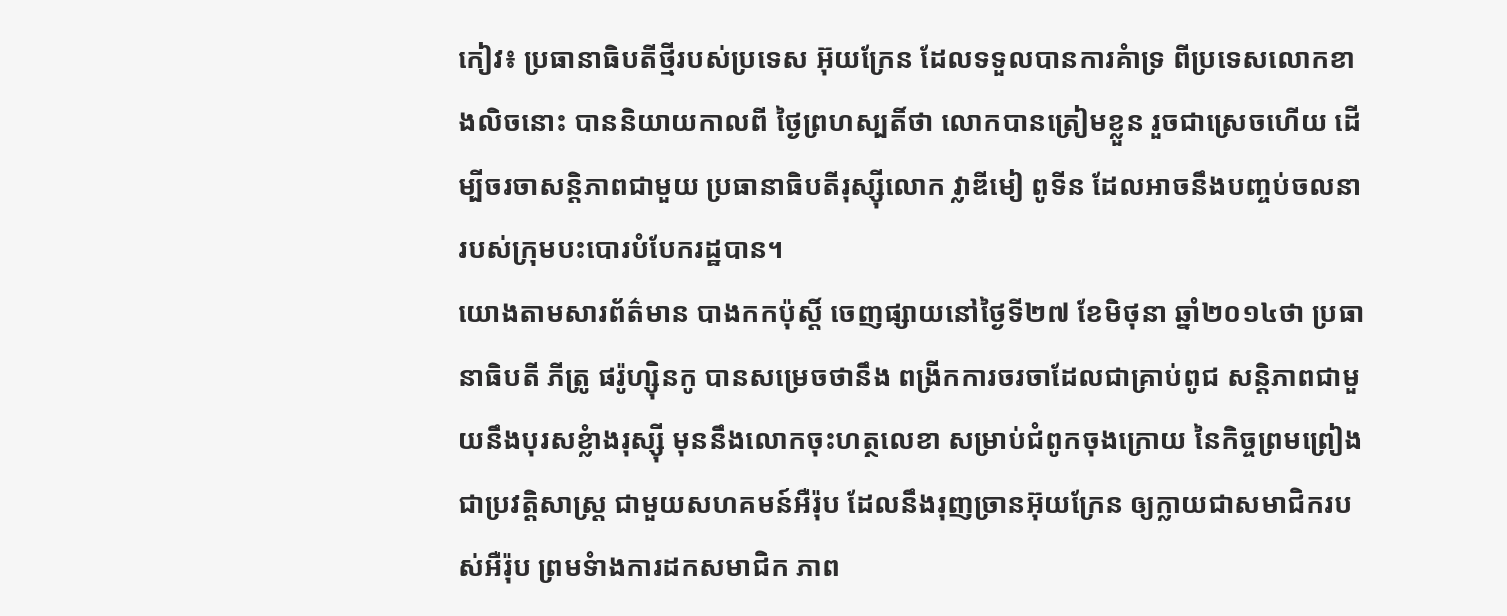កៀវ៖ ប្រធានាធិបតីថ្មីរបស់ប្រទេស អ៊ុយក្រែន ដែលទទួលបានការគំាទ្រ ពីប្រទេសលោកខាងលិចនោះ បាននិយាយកាលពី ថ្ងៃព្រហស្បតិ៍ថា លោកបានត្រៀមខ្លួន រួចជាស្រេចហើយ ដើម្បីចរចាសន្តិភាពជាមួយ ប្រធានាធិបតីរុស្ស៊ីលោក វ្លាឌីមៀ ពូទីន ដែលអាចនឹងបញ្ចប់ចលនា របស់ក្រុមបះបោរបំបែករដ្ឋបាន។
យោងតាមសារព័ត៌មាន បាងកកប៉ុស្តិ៍ ចេញផ្សាយនៅថ្ងៃទី២៧ ខែមិថុនា ឆ្នាំ២០១៤ថា ប្រធានាធិបតី ភីត្រូ ផរ៉ូហ្ស៊ិនកូ បានសម្រេចថានឹង ពង្រីកការចរចាដែលជាគ្រាប់ពូជ សន្តិភាពជាមួយនឹងបុរសខ្លំាងរុស្ស៊ី មុននឹងលោកចុះហត្ថលេខា សម្រាប់ជំពូកចុងក្រោយ នៃកិច្ចព្រមព្រៀងជាប្រវត្តិសាស្រ្ត ជាមួយសហគមន៍អឺរ៉ុប ដែលនឹងរុញច្រានអ៊ុយក្រែន ឲ្យក្លាយជាសមាជិករបស់អឺរ៉ុប ព្រមទំាងការដកសមាជិក ភាព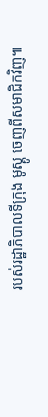របស់រដ្ឋាភិបាលទីក្រុង មូស្គូ ចេញពីសមាជិកវិញ៕